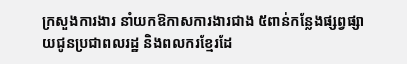ក្រសួងការងារ នាំយកឱកាសការងារជាង ៥ពាន់កន្លែងផ្សព្វផ្សាយជូនប្រជាពលរដ្ឋ និងពលករខ្មែរដែ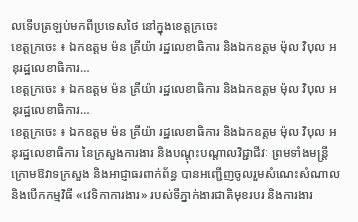លទើបត្រឡប់មកពីប្រទេសថៃ នៅក្នុងខេត្តក្រចេះ
ខេត្តក្រចេះ ៖ ឯកឧត្តម ម៉ន គ្រីយ៉ា រដ្ឋលេខាធិការ និងឯកឧត្តម ម៉ុល វិបុល អនុរដ្ឋលេខាធិការ…
ខេត្តក្រចេះ ៖ ឯកឧត្តម ម៉ន គ្រីយ៉ា រដ្ឋលេខាធិការ និងឯកឧត្តម ម៉ុល វិបុល អនុរដ្ឋលេខាធិការ…
ខេត្តក្រចេះ ៖ ឯកឧត្តម ម៉ន គ្រីយ៉ា រដ្ឋលេខាធិការ និងឯកឧត្តម ម៉ុល វិបុល អនុរដ្ឋលេខាធិការ នៃក្រសួងការងារ និងបណ្តុះបណ្តាលវិជ្ជាជីវៈ ព្រមទាំងមន្រ្តីក្រោមឱវាទក្រសួង និងអាជ្ញាធរពាក់ព័ន្ធ បានអញ្ជើញចូលរួមសំណេះសំណាល និងបើកកម្មវិធី «វេទិកាការងារ» របស់ទីភ្នាក់ងារជាតិមុខរបរ និងការងារ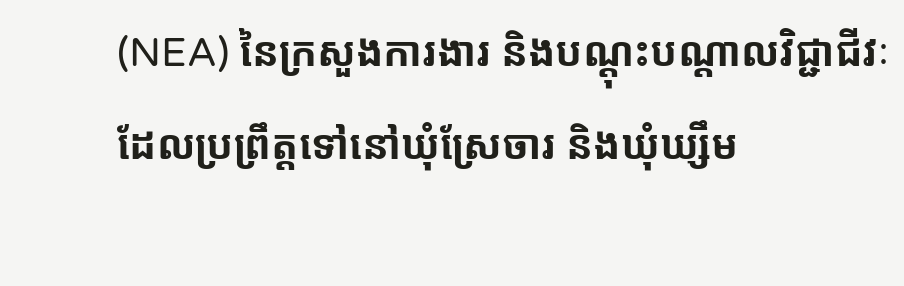(NEA) នៃក្រសួងការងារ និងបណ្តុះបណ្តាលវិជ្ជាជីវៈ ដែលប្រព្រឹត្តទៅនៅឃុំស្រែចារ និងឃុំឃ្សឹម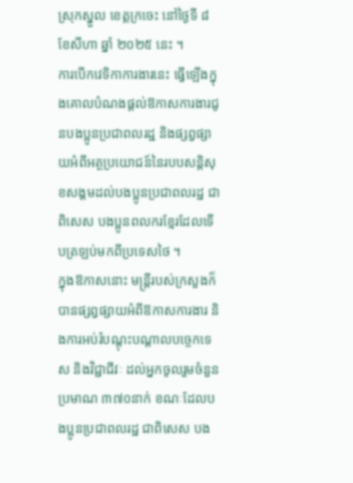ស្រុកស្នួល ខេត្តក្រចេះ នៅថ្ងៃទី ៨ ខែសីហា ឆ្នាំ ២០២៥ នេះ ។
ការបើកវេទិកាការងារនេះ ធ្វើឡើងក្នុងគោលបំណងផ្តល់ឱកាសការងារជូនបងប្អូនប្រជាពលរដ្ឋ និងផ្សព្វផ្សាយអំពីអត្ថប្រយោជន៍នៃរបបសន្តិសុខសង្គមដល់បងប្អូនប្រជាពលរដ្ឋ ជាពិសេស បងប្អូនពលករខ្មែរដែលទើបត្រឡប់មកពីប្រទេសថៃ ។
ក្នុងឱកាសនោះ មន្រ្តីរបស់ក្រសួងក៏បានផ្សព្វផ្សាយអំពីឱកាសការងារ និងការអប់រំបណ្តុះបណ្តាលបច្ចេកទេស និងវិជ្ជាជីវៈ ដល់អ្នកចូលរួមចំនួនប្រមាណ ៣៧០នាក់ ខណៈដែលបងប្អូនប្រជាពលរដ្ឋ ជាពិសេស បង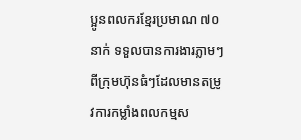ប្អូនពលករខ្មែរប្រមាណ ៧០នាក់ ទទួលបានការងារភ្លាមៗពីក្រុមហ៊ុនធំៗដែលមានតម្រូវការកម្លាំងពលកម្មស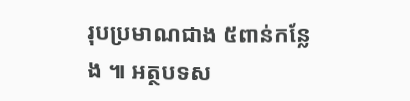រុបប្រមាណជាង ៥ពាន់កន្លែង ៕ អត្ថបទស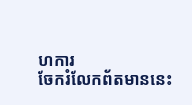ហការ
ចែករំលែកព័តមាននេះ